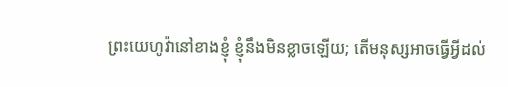ព្រះយេហូវ៉ានៅខាងខ្ញុំ ខ្ញុំនឹងមិនខ្លាចឡើយ; តើមនុស្សអាចធ្វើអ្វីដល់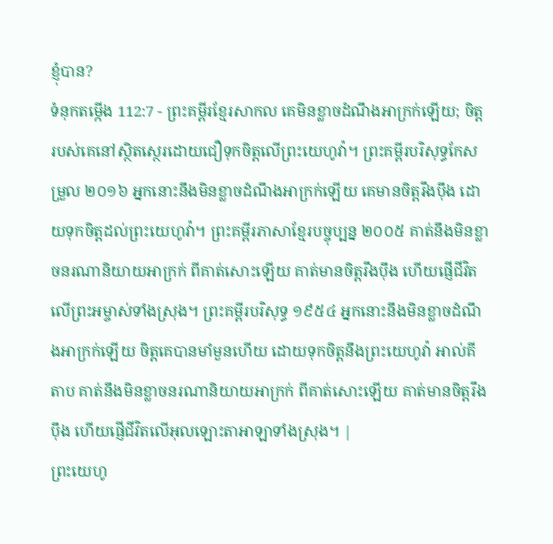ខ្ញុំបាន?
ទំនុកតម្កើង 112:7 - ព្រះគម្ពីរខ្មែរសាកល គេមិនខ្លាចដំណឹងអាក្រក់ឡើយ; ចិត្តរបស់គេនៅស្ថិតស្ថេរដោយជឿទុកចិត្តលើព្រះយេហូវ៉ា។ ព្រះគម្ពីរបរិសុទ្ធកែសម្រួល ២០១៦ អ្នកនោះនឹងមិនខ្លាចដំណឹងអាក្រក់ឡើយ គេមានចិត្តរឹងប៉ឹង ដោយទុកចិត្តដល់ព្រះយេហូវ៉ា។ ព្រះគម្ពីរភាសាខ្មែរបច្ចុប្បន្ន ២០០៥ គាត់នឹងមិនខ្លាចនរណានិយាយអាក្រក់ ពីគាត់សោះឡើយ គាត់មានចិត្តរឹងប៉ឹង ហើយផ្ញើជីវិតលើព្រះអម្ចាស់ទាំងស្រុង។ ព្រះគម្ពីរបរិសុទ្ធ ១៩៥៤ អ្នកនោះនឹងមិនខ្លាចដំណឹងអាក្រក់ឡើយ ចិត្តគេបានមាំមួនហើយ ដោយទុកចិត្តនឹងព្រះយេហូវ៉ា អាល់គីតាប គាត់នឹងមិនខ្លាចនរណានិយាយអាក្រក់ ពីគាត់សោះឡើយ គាត់មានចិត្តរឹងប៉ឹង ហើយផ្ញើជីវិតលើអុលឡោះតាអាឡាទាំងស្រុង។ |
ព្រះយេហូ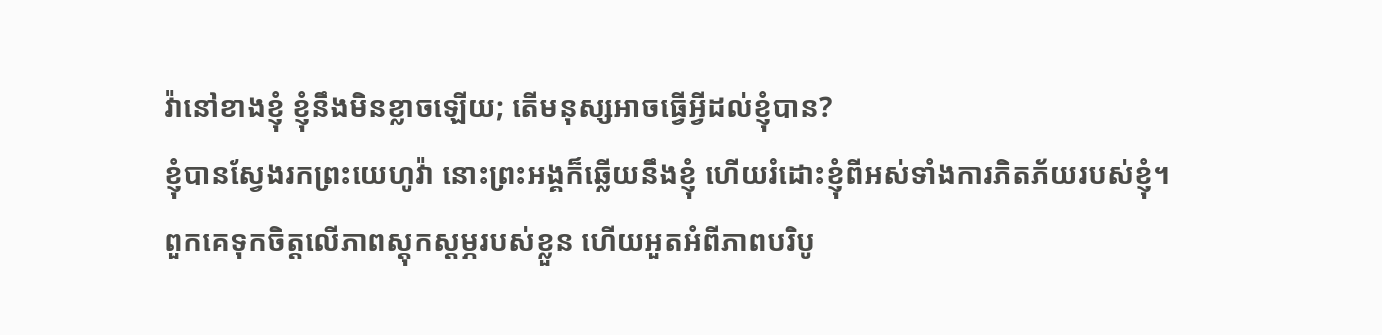វ៉ានៅខាងខ្ញុំ ខ្ញុំនឹងមិនខ្លាចឡើយ; តើមនុស្សអាចធ្វើអ្វីដល់ខ្ញុំបាន?
ខ្ញុំបានស្វែងរកព្រះយេហូវ៉ា នោះព្រះអង្គក៏ឆ្លើយនឹងខ្ញុំ ហើយរំដោះខ្ញុំពីអស់ទាំងការភិតភ័យរបស់ខ្ញុំ។
ពួកគេទុកចិត្តលើភាពស្ដុកស្ដម្ភរបស់ខ្លួន ហើយអួតអំពីភាពបរិបូ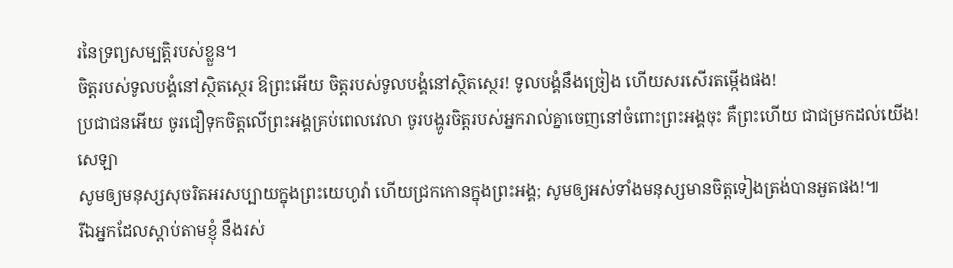រនៃទ្រព្យសម្បត្តិរបស់ខ្លួន។
ចិត្តរបស់ទូលបង្គំនៅស្ថិតស្ថេរ ឱព្រះអើយ ចិត្តរបស់ទូលបង្គំនៅស្ថិតស្ថេរ! ទូលបង្គំនឹងច្រៀង ហើយសរសើរតម្កើងផង!
ប្រជាជនអើយ ចូរជឿទុកចិត្តលើព្រះអង្គគ្រប់ពេលវេលា ចូរបង្ហូរចិត្តរបស់អ្នករាល់គ្នាចេញនៅចំពោះព្រះអង្គចុះ គឺព្រះហើយ ជាជម្រកដល់យើង! សេឡា
សូមឲ្យមនុស្សសុចរិតអរសប្បាយក្នុងព្រះយេហូវ៉ា ហើយជ្រកកោនក្នុងព្រះអង្គ; សូមឲ្យអស់ទាំងមនុស្សមានចិត្តទៀងត្រង់បានអួតផង!៕
រីឯអ្នកដែលស្ដាប់តាមខ្ញុំ នឹងរស់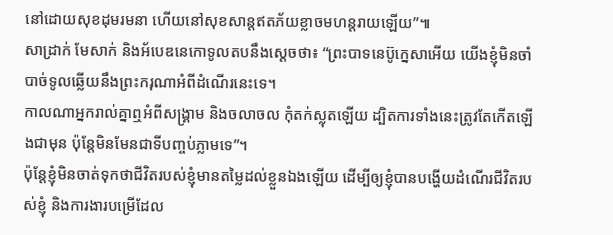នៅដោយសុខដុមរមនា ហើយនៅសុខសាន្តឥតភ័យខ្លាចមហន្តរាយឡើយ”៕
សាដ្រាក់ មែសាក់ និងអ័បេឌនេកោទូលតបនឹងស្ដេចថា៖ “ព្រះបាទនេប៊ូក្នេសាអើយ យើងខ្ញុំមិនចាំបាច់ទូលឆ្លើយនឹងព្រះករុណាអំពីដំណើរនេះទេ។
កាលណាអ្នករាល់គ្នាឮអំពីសង្គ្រាម និងចលាចល កុំតក់ស្លុតឡើយ ដ្បិតការទាំងនេះត្រូវតែកើតឡើងជាមុន ប៉ុន្តែមិនមែនជាទីបញ្ចប់ភ្លាមទេ”។
ប៉ុន្តែខ្ញុំមិនចាត់ទុកថាជីវិតរបស់ខ្ញុំមានតម្លៃដល់ខ្លួនឯងឡើយ ដើម្បីឲ្យខ្ញុំបានបង្ហើយដំណើរជីវិតរបស់ខ្ញុំ និងការងារបម្រើដែល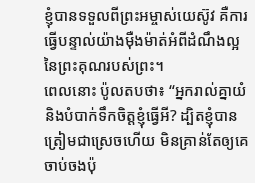ខ្ញុំបានទទួលពីព្រះអម្ចាស់យេស៊ូវ គឺការធ្វើបន្ទាល់យ៉ាងម៉ឺងម៉ាត់អំពីដំណឹងល្អនៃព្រះគុណរបស់ព្រះ។
ពេលនោះ ប៉ូលតបថា៖ “អ្នករាល់គ្នាយំ និងបំបាក់ទឹកចិត្តខ្ញុំធ្វើអី? ដ្បិតខ្ញុំបានត្រៀមជាស្រេចហើយ មិនគ្រាន់តែឲ្យគេចាប់ចងប៉ុ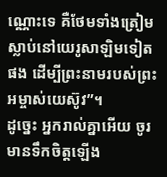ណ្ណោះទេ គឺថែមទាំងត្រៀមស្លាប់នៅយេរូសាឡិមទៀតផង ដើម្បីព្រះនាមរបស់ព្រះអម្ចាស់យេស៊ូវ”។
ដូច្នេះ អ្នករាល់គ្នាអើយ ចូរមានទឹកចិត្តឡើង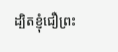ដ្បិតខ្ញុំជឿព្រះ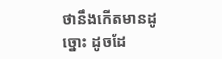ថានឹងកើតមានដូច្នោះ ដូចដែ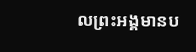លព្រះអង្គមានប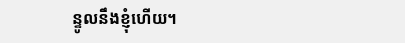ន្ទូលនឹងខ្ញុំហើយ។